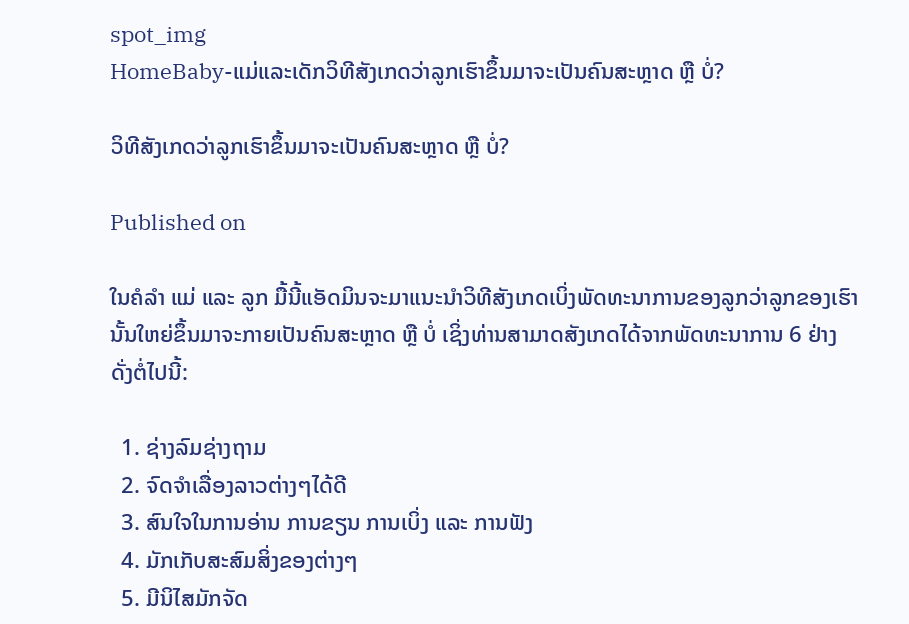spot_img
HomeBaby-ແມ່ແລະເດັກວິທີສັງເກດວ່າລູກເຮົາຂຶ້ນມາຈະເປັນຄົນສະຫຼາດ ຫຼື ບໍ່?

ວິທີສັງເກດວ່າລູກເຮົາຂຶ້ນມາຈະເປັນຄົນສະຫຼາດ ຫຼື ບໍ່?

Published on

ໃນຄໍລຳ ແມ່ ແລະ ລູກ ມື້ນີ້ແອັດມິນຈະມາແນະນຳວິທີສັງເກດເບິ່ງພັດທະນາການຂອງລູກວ່າລູກຂອງເຮົານັ້ນໃຫຍ່ຂຶ້ນມາຈະກາຍເປັນຄົນສະຫຼາດ ຫຼື ບໍ່ ເຊິ່ງທ່ານສາມາດສັງເກດໄດ້ຈາກພັດທະນາການ 6 ຢ່າງດັ່ງຕໍ່ໄປນີ້:

  1. ຊ່າງລົມຊ່າງຖາມ
  2. ຈົດຈຳເລື່ອງລາວຕ່າງໆໄດ້ດີ
  3. ສົນໃຈໃນການອ່ານ ການຂຽນ ການເບິ່ງ ແລະ ການຟັງ
  4. ມັກເກັບສະສົມສິ່ງຂອງຕ່າງໆ
  5. ມີນິໄສມັກຈັດ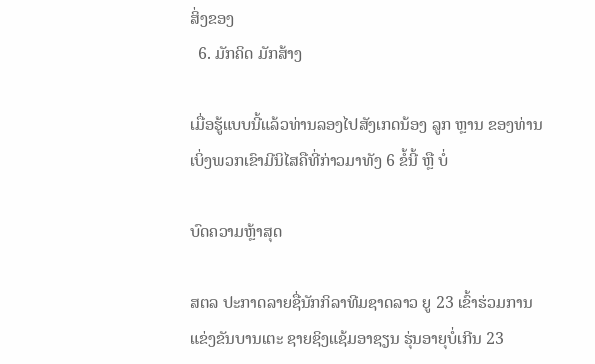ສິ່ງຂອງ
  6. ມັກຄິດ ມັກສ້າງ

ເມື່ອຮູ້ແບບນີ້ແລ້ວທ່ານລອງໄປສັງເກດນ້ອງ ລູກ ຫຼານ ຂອງທ່ານເບິ່ງພວກເຂົາມີນິໄສຄືທີ່ກ່າວມາທັງ 6 ຂໍ້ນີ້ ຫຼື ບໍ່

ບົດຄວາມຫຼ້າສຸດ

ສຕລ ປະກາດລາຍຊື່ນັກກິລາທີມຊາດລາວ ຍູ 23 ເຂົ້າຮ່ວມການແຂ່ງຂັນບານເຕະ ຊາຍຊິງແຊ້ມອາຊຽນ ຮຸ່ນອາຍຸບໍ່ເກີນ 23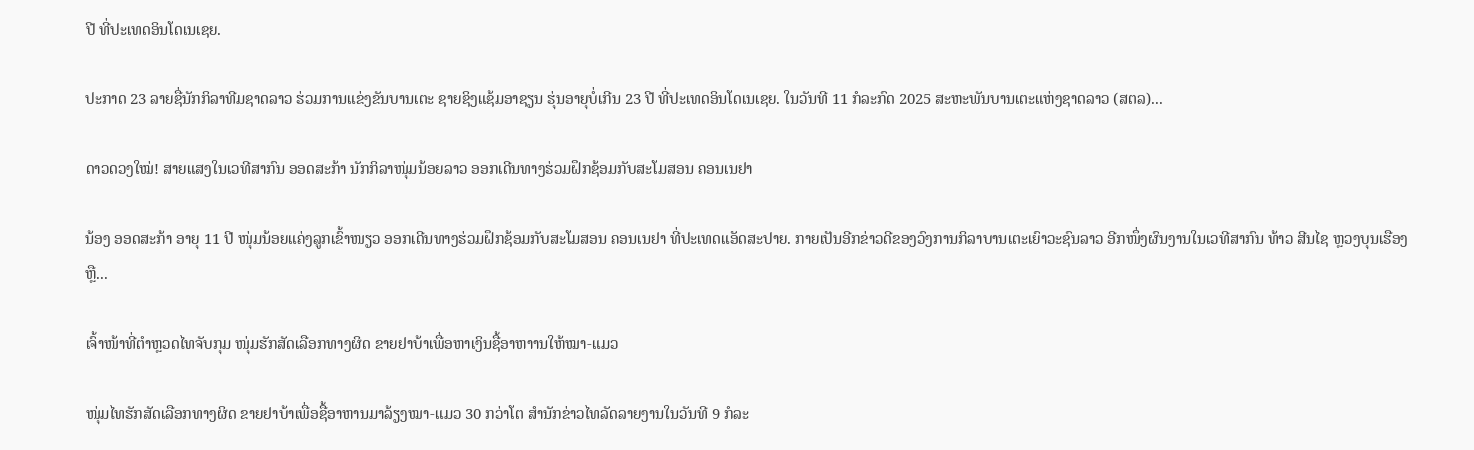ປີ ທີ່ປະເທດອິນໂດເນເຊຍ.

ປະກາດ 23 ລາຍຊື່ນັກກິລາທີມຊາດລາວ ຮ່ວມການແຂ່ງຂັນບານເຕະ ຊາຍຊິງແຊ້ມອາຊຽນ ຮຸ່ນອາຍຸບໍ່ເກີນ 23 ປີ ທີ່ປະເທດອິນໂດເນເຊຍ. ໃນວັນທີ 11 ກໍລະກົດ 2025 ສະຫະພັນບານເຕະແຫ່ງຊາດລາວ (ສຕລ)...

ດາວດວງໃໝ່! ສາຍແສງໃນເວທີສາກົນ ອອດສະກ້າ ນັກກິລາໜຸ່ມນ້ອຍລາວ ອອກເດີນທາງຮ່ວມຝຶກຊ້ອມກັບສະໂມສອນ ຄອນເນຢາ

ນ້ອງ ອອດສະກ້າ ອາຍຸ 11 ປີ ໜຸ່ມນ້ອຍແຄ່ງລູກເຂົ້າໜຽວ ອອກເດີນທາງຮ່ວມຝຶກຊ້ອມກັບສະໂມສອນ ຄອນເນຢາ ທີ່ປະເທດແອັດສະປາຍ. ກາຍເປັນອີກຂ່າວດີຂອງວົງການກິລາບານເຕະເຍົາວະຊົນລາວ ອີກໜຶ່ງຜົນງານໃນເວທີສາກົນ ທ້າວ ສີນໄຊ ຫຼວງບຸນເຮືອງ ຫຼື...

ເຈົ້າໜ້າທີ່ຕຳຫຼວດໄທຈັບກຸມ ໜຸ່ມຮັກສັດເລືອກທາງຜິດ ຂາຍຢາບ້າເພື່ອຫາເງິນຊື້ອາຫາານໃຫ້ໝາ-ແມວ

ໜຸ່ມໄທຮັກສັດເລືອກທາງຜິດ ຂາຍຢາບ້າເພື່ອຊື້ອາຫານມາລ້ຽງໝາ-ແມວ 30 ກວ່າໂຕ ສຳນັກຂ່າວໄທລັດລາຍງານໃນວັນທີ 9 ກໍລະ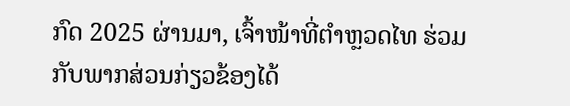ກົດ 2025 ຜ່ານມາ, ເຈົ້າໜ້າທີ່ຕຳຫຼວດໄທ ຮ່ວມກັບພາກສ່ວນກ່ຽວຂ້ອງໄດ້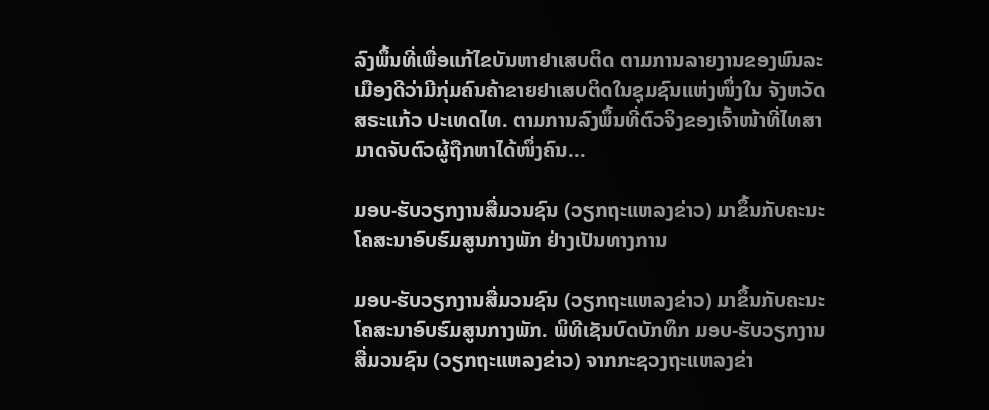ລົງພຶ້ນທີ່ເພື່ອແກ້ໄຂບັນຫາຢາເສບຕິດ ຕາມການລາຍງານຂອງພົນລະເມືອງດີວ່າມີກຸ່ມຄົນຄ້າຂາຍຢາເສບຕິດໃນຊຸມຊົນແຫ່ງໜຶ່ງໃນ ຈັງຫວັດ ສຣະແກ້ວ ປະເທດໄທ. ຕາມການລົງພຶ້ນທີ່ຕົວຈິງຂອງເຈົ້າໜ້າທີ່ໄທສາມາດຈັບຕົວຜູ້ຖືກຫາໄດ້ໜຶ່ງຄົນ...

ມອບ-ຮັບວຽກງານສື່ມວນຊົນ (ວຽກຖະແຫລງຂ່າວ) ມາຂຶ້ນກັບຄະນະໂຄສະນາອົບຮົມສູນກາງພັກ ຢ່າງເປັນທາງການ

ມອບ-ຮັບວຽກງານສື່ມວນຊົນ (ວຽກຖະແຫລງຂ່າວ) ມາຂຶ້ນກັບຄະນະໂຄສະນາອົບຮົມສູນກາງພັກ. ພິທີເຊັນບົດບັກທຶກ ມອບ-ຮັບວຽກງານສື່ມວນຊົນ (ວຽກຖະແຫລງຂ່າວ) ຈາກກະຊວງຖະແຫລງຂ່າ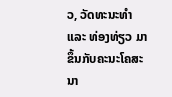ວ, ວັດທະນະທຳ ແລະ ທ່ອງທ່ຽວ ມາຂຶ້ນກັບຄະນະໂຄສະນາ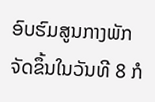ອົບຮົມສູນກາງພັກ ຈັດຂຶ້ນໃນວັນທີ 8 ກໍ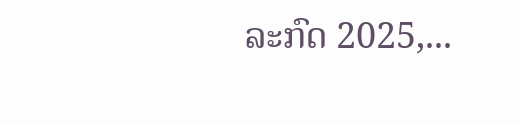ລະກົດ 2025,...